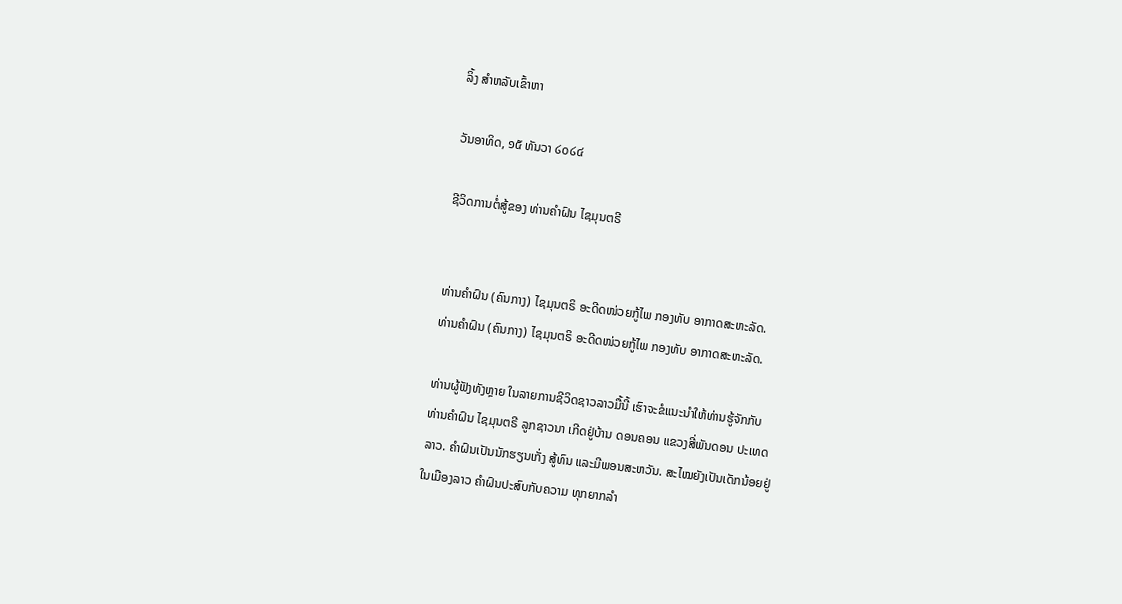ລິ້ງ ສຳຫລັບເຂົ້າຫາ

ວັນອາທິດ, ໑໕ ທັນວາ ໒໐໒໔

ຊີວິດການຕໍ່ສູ້ຂອງ ທ່ານຄຳຝົນ ໄຊມຸນຕຣີ


ທ່ານຄຳຝົນ (ຄົນກາງ) ໄຊມຸນຕຣິ ອະດີດໜ່ວຍກູ້ໄພ ກອງທັບ ອາກາດສະຫະລັດ.
ທ່ານຄຳຝົນ (ຄົນກາງ) ໄຊມຸນຕຣິ ອະດີດໜ່ວຍກູ້ໄພ ກອງທັບ ອາກາດສະຫະລັດ.

ທ່ານຜູ້ຟັງທັງຫຼາຍ ໃນລາຍການຊີວິດຊາວລາວມື້ນີ້ ເຮົາຈະຂໍແນະນຳໃຫ້ທ່ານຮູ້ຈັກກັບ
ທ່ານຄຳຝົນ ໄຊມຸນຕຣີ ລູກຊາວນາ ເກີດຢູ່ບ້ານ ດອນຄອນ ແຂວງສີ່ພັນດອນ ປະເທດ
ລາວ. ຄໍາຝົນເປັນນັກຮຽນເກັ່ງ ສູ້ທົນ ແລະມີພອນສະຫວັນ. ສະໄໝຍັງເປັນເດັກນ້ອຍຢູ່
ໃນເມືອງລາວ ຄຳຝົນປະສົບກັບຄວາມ ທຸກຍາກລໍາ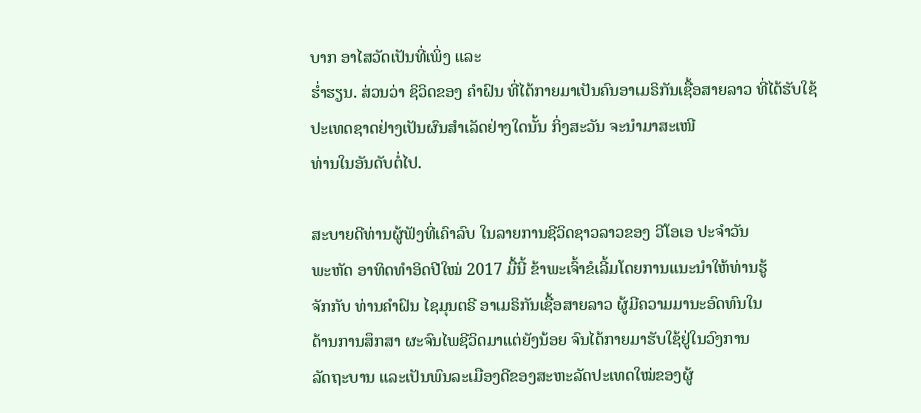ບາກ ອາໄສວັດເປັນທີ່ເພິ່ງ ແລະ
ຮໍ່າຮຽນ. ສ່ວນວ່າ ຊິວິດຂອງ ຄໍາຝົນ ທີ່ໄດ້ກາຍມາເປັນຄົນອາເມຣິກັນເຊື້ອສາຍລາວ ທີ່ໄດ້ຮັບໃຊ້ປະເທດຊາດຢ່າງເປັນຜົນສຳເລັດຢ່າງໃດນັ້ນ ກິ່ງສະວັນ ຈະນຳມາສະເໜີ
ທ່ານໃນອັນດັບຕໍ່ໄປ.

ສະບາຍດີທ່ານຜູ້ຟັງທີ່ເຄົາລົບ ໃນລາຍການຊີວິດຊາວລາວຂອງ ວີໂອເອ ປະຈຳວັນ
ພະຫັດ ອາທິດທຳອິດປີໃໝ່ 2017 ມື້ນີ້ ຂ້າພະເຈົ້າຂໍເລີ້ມໂດຍການແນະນຳໃຫ້ທ່ານຮູ້
ຈັກກັບ ທ່ານຄຳຝົນ ໄຊມຸນຕຣີ ອາເມຣິກັນເຊື້ອສາຍລາວ ຜູ້ມີຄວາມມານະອົດທົນໃນ
ດ້ານການສຶກສາ ຜະຈົນໄພຊີວິດມາແຕ່ຍັງນ້ອຍ ຈົນໄດ້ກາຍມາຮັບໃຊ້ຢູ່ໃນວົງການ
ລັດຖະບານ ແລະເປັນພົນລະເມືອງດີຂອງສະຫະລັດປະເທດໃໝ່ຂອງຜູ້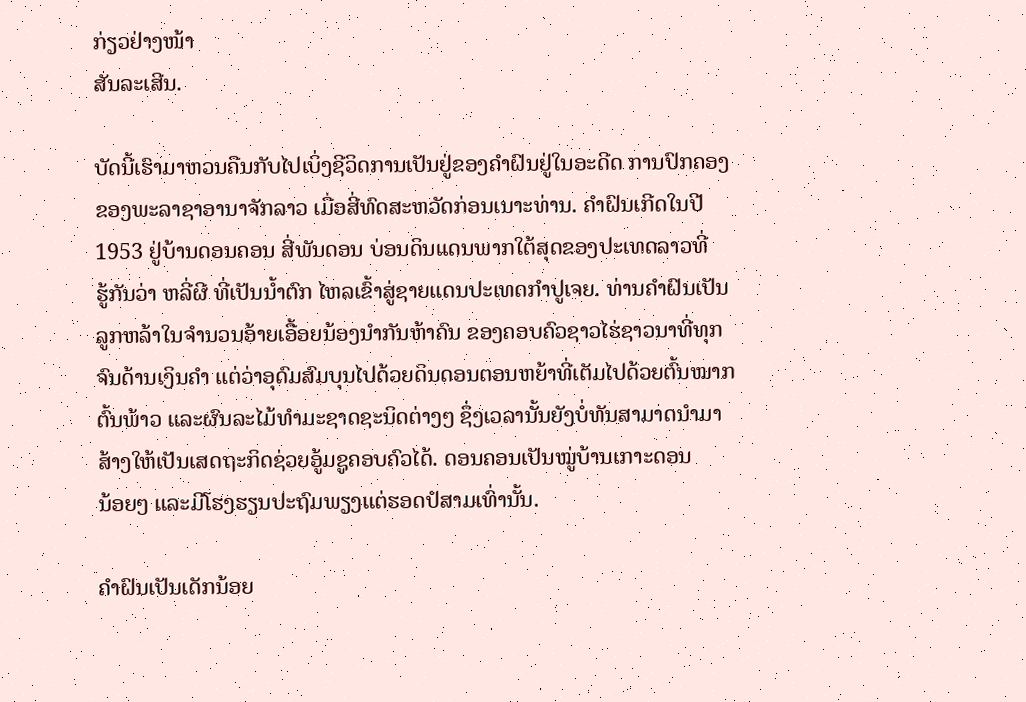ກ່ຽວຢ່າງໜ້າ
ສັນລະເສີນ.

ບັດນີ້ເຮົາມາຫວນຄືນກັບໄປເບິ່ງຊີວິດການເປັນຢູ່ຂອງຄຳຝົນຢູ່ໃນອະດີດ ການປົກຄອງ
ຂອງພະລາຊາອານາຈັກລາວ ເມື່ອສີ່ທົດສະຫວັດກ່ອນເນາະທ່ານ. ຄຳຝົນເກີດໃນປີ
1953 ຢູ່ບ້ານດອນຄອນ ສີ່ພັນດອນ ບ່ອນດິນແດນພາກໃຕ້ສຸດຂອງປະເທດລາວທີ່
ຮູ້ກັນວ່າ ຫລີ່ຜີ ທີ່ເປັນນໍ້າຕົກ ໄຫລເຂົ້າສູ່ຊາຍແດນປະເທດກຳປູເຈຍ. ທ່ານຄຳຝົນເປັນ
ລູກຫລ້າໃນຈຳນວນອ້າຍເອື້ອຍນ້ອງນຳກັນຫ້າຄົນ ຂອງຄອບຄົວຊາວໄຮ່ຊາວນາທີ່ທຸກ
ຈົນດ້ານເງິນຄຳ ແຕ່ວ່າອຸດົມສົມບຸນໄປດ້ວຍດິນດອນຕອນຫຍ້າທີ່ເຕັມໄປດ້ວຍຕົ້ນໝາກ
ຕົ້ນພ້າວ ແລະຜົນລະໄມ້ທຳມະຊາດຊະນິດຕ່າງໆ ຊຶ່ງເວລານັ້ນຍັງບໍ່ທັນສາມາດນຳມາ
ສ້າງໃຫ້ເປັນເສດຖະກິດຊ່ວຍອູ້ມຊູຄອບຄົວໄດ້. ດອນຄອນເປັນໝູ່ບ້ານເກາະດອນ
ນ້ອຍໆ ແລະມີໂຮງຮຽນປະຖົມພຽງແຕ່ຮອດປໍສາມເທົ່ານັ້ນ.

ຄໍາຝົນເປັນເດັກນ້ອຍ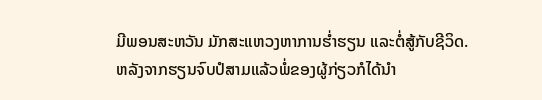ມີພອນສະຫວັນ ມັກສະແຫວງຫາການຮໍ່າຮຽນ ແລະຕໍ່ສູ້ກັບຊີວິດ.
ຫລັງຈາກຮຽນຈົບປໍສາມແລ້ວພໍ່ຂອງຜູ້ກ່ຽວກໍໄດ້ນຳ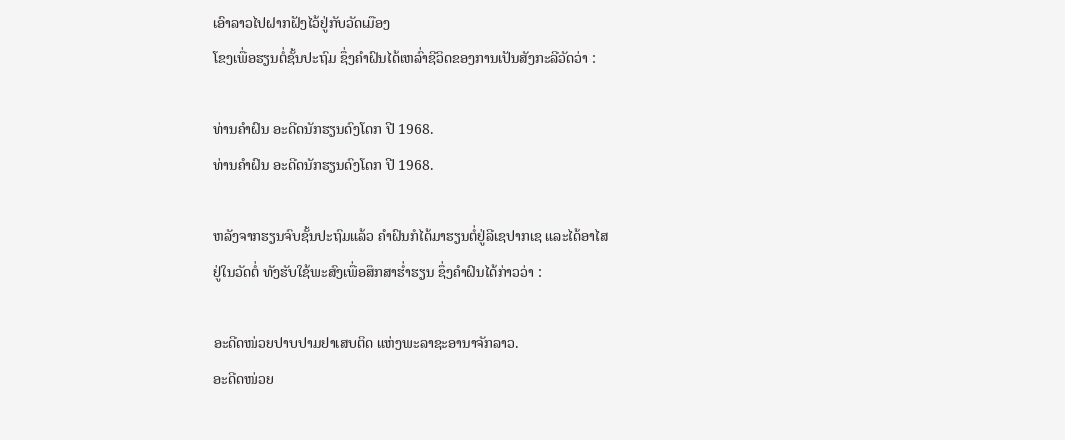ເອົາລາວໄປຝາກຝັງໄວ້ຢູ່ກັບວັດເມືອງ
ໂຂງເພື່ອຮຽນຕໍ່ຊັ້ນປະຖົມ ຊຶ່ງຄຳຝົນໄດ້ເຫລົ່າຊີວິດຂອງການເປັນສັງກະລີວັດວ່າ :

ທ່ານຄໍາຝົນ ອະດີດນັກຮຽນດົງໂດກ ປີ 1968.
ທ່ານຄໍາຝົນ ອະດີດນັກຮຽນດົງໂດກ ປີ 1968.

ຫລັງຈາກຮຽນຈົບຊັ້ນປະຖົມແລ້ວ ຄຳຝົນກໍໄດ້ມາຮຽນຕໍ່ຢູ່ລີເຊປາກເຊ ແລະໄດ້ອາໄສ
ຢູ່ໃນວັດຕໍ່ ທັງຮັບໃຊ້ພະສົງເພື່ອສຶກສາຮໍ່າຮຽນ ຊຶ່ງຄໍາຝົນໄດ້ກ່າວວ່າ :

ອະດີດໜ່ວຍປາບປາມຢາເສບຕິດ ແຫ່ງພະລາຊະອານາຈັກລາວ.
ອະດີດໜ່ວຍ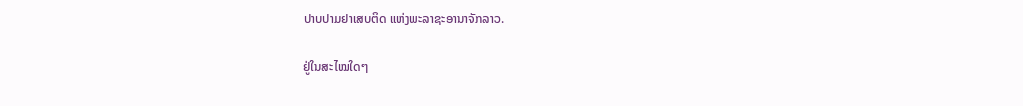ປາບປາມຢາເສບຕິດ ແຫ່ງພະລາຊະອານາຈັກລາວ.

ຢູ່ໃນສະໄໝໃດໆ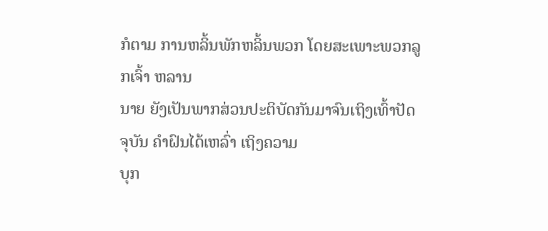ກໍຕາມ ການຫລິ້ນພັກຫລິ້ນພວກ ໂດຍສະເພາະພວກລູກເຈົ້າ ຫລານ
ນາຍ ຍັງເປັນພາກສ່ວນປະຕິບັດກັນມາຈົນເຖິງເທົ້າປັດຈຸບັນ ຄຳຝົນໄດ້ເຫລົ່າ ເຖິງຄວາມ
ບຸກ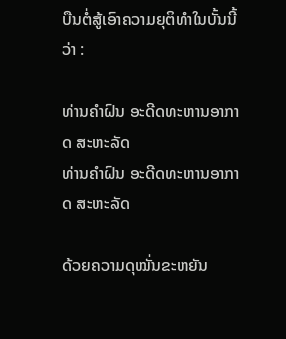ບືນຕໍ່ສູ້ເອົາຄວາມຍຸຕິທຳໃນບັ້ນນີ້ວ່າ :

ທ່ານຄໍາຝົນ ອະດີດທະຫານອາກາດ ສະຫະລັດ
ທ່ານຄໍາຝົນ ອະດີດທະຫານອາກາດ ສະຫະລັດ

ດ້ວຍຄວາມດຸໝັ່ນຂະຫຍັນ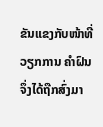ຂັນແຂງກັບໜ້າທີ່ວຽກການ ຄຳຝົນຈຶ່ງໄດ້ຖືກສົ່ງມາ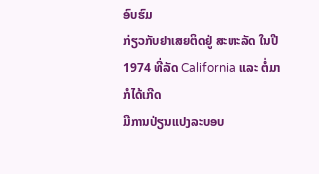ອົບຮົມ
ກ່ຽວກັບຢາເສຍຕິດຢູ່ ສະຫະລັດ ໃນປີ 1974 ທີ່ລັດ California ແລະ ຕໍ່ມາກໍໄດ້ເກີດ
ມີການປ່ຽນແປງລະບອບ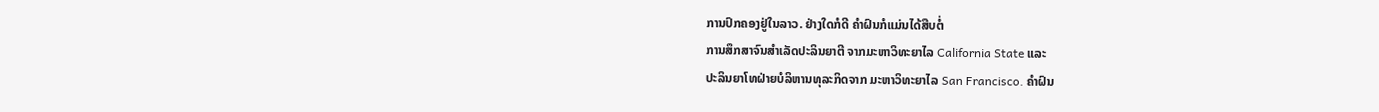ການປົກຄອງຢູ່ໃນລາວ. ຢ່າງໃດກໍດີ ຄຳຝົນກໍແມ່ນໄດ້ສືບຕໍ່
ການສຶກສາຈົນສຳເລັດປະລິນຍາຕີ ຈາກມະຫາວິທະຍາໄລ California State ແລະ
ປະລິນຍາໂທຝ່າຍບໍລິຫານທຸລະກິດຈາກ ມະຫາວິທະຍາໄລ San Francisco. ຄຳຝົນ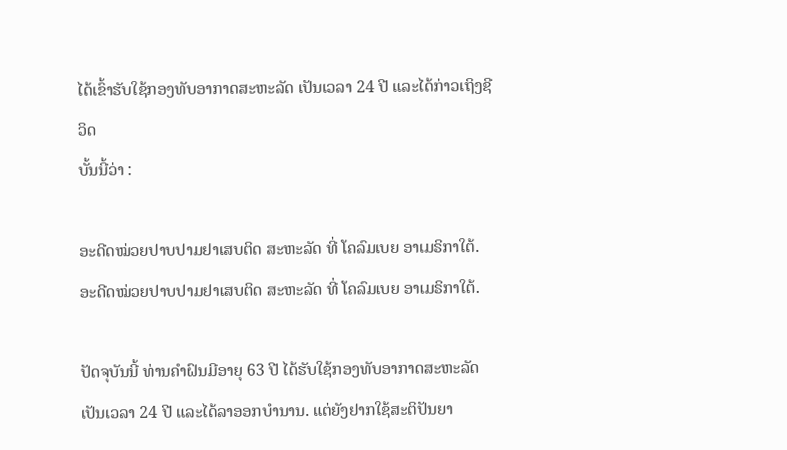ໄດ້ເຂົ້າຮັບໃຊ້ກອງທັບອາກາດສະຫະລັດ ເປັນເວລາ 24 ປີ ແລະໄດ້ກ່າວເຖິງຊີວິດ
ບັ້ນນີ້ວ່າ :

ອະດີດໝ່ວຍປາບປາມຢາເສບຕິດ ສະຫະລັດ ທີ່ ໂຄລົມເບຍ ອາເມຣິກາໃຕ້.
ອະດີດໝ່ວຍປາບປາມຢາເສບຕິດ ສະຫະລັດ ທີ່ ໂຄລົມເບຍ ອາເມຣິກາໃຕ້.

ປັດຈຸບັນນີ້ ທ່ານຄຳຝົນມີອາຍຸ 63 ປີ ໄດ້ຮັບໃຊ້ກອງທັບອາກາດສະຫະລັດ ເປັນເວລາ 24 ປີ ແລະໄດ້ລາອອກບໍານານ. ແຕ່ຍັງຢາກໃຊ້ສະຕິປັນຍາ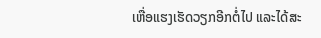ເຫື່ອແຮງເຮັດວຽກອີກຕໍ່ໄປ ແລະໄດ້ສະ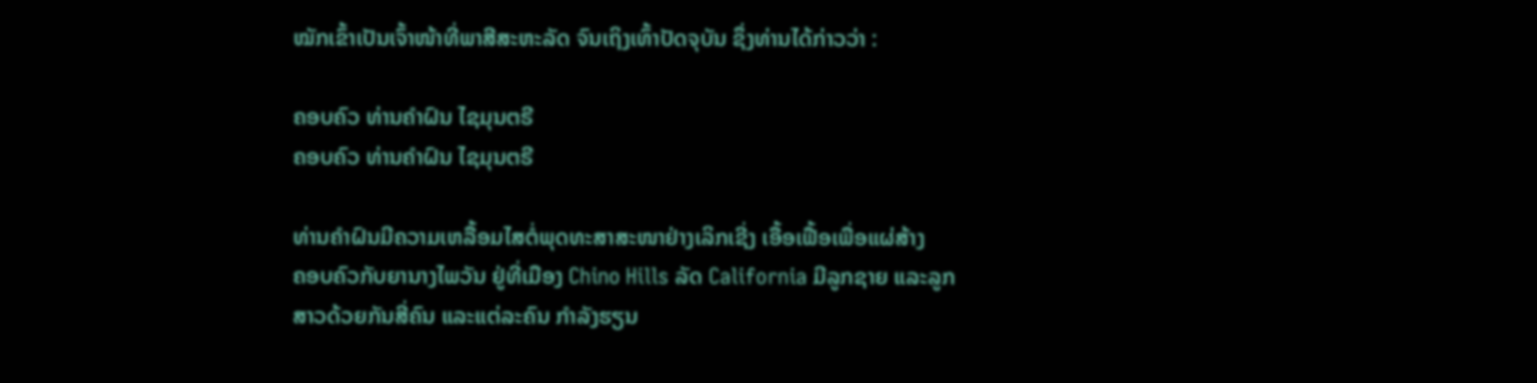ໝັກເຂົ້າເປັນເຈົ້າໜ້າທີ່ພາສີສະຫະລັດ ຈົນເຖິງເທົ້າປັດຈຸບັນ ຊຶ່ງທ່ານໄດ້ກ່າວວ່າ :

ຄອບຄົວ ທ່ານຄຳຝົນ ໄຊມຸນຕຣີ
ຄອບຄົວ ທ່ານຄຳຝົນ ໄຊມຸນຕຣີ

ທ່ານຄຳຝົນມີຄວາມເຫລື້ອມໄສຕໍ່ພຸດທະສາສະໜາຢ່າງເລິກເຊີ່ງ ເອື້ອເຟື້ອເພື່ອແຜ່ສ້າງ
ຄອບຄົວກັບຍານາງໄພວັນ ຢູ່ທີ່ເມືອງ Chino Hills ລັດ California ມີລູກຊາຍ ແລະລູກ
ສາວດ້ວຍກັນສີ່ຄົນ ແລະແຕ່ລະຄົນ ກຳລັງຮຽນ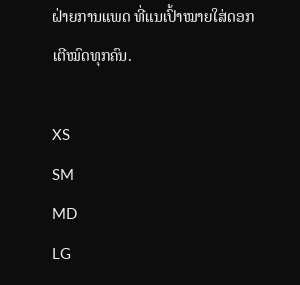ຝ່າຍການແພດ ທີ່ແນເປົ້າໝາຍໃສ່ດອກ
ເຕີໝົດທຸກຄົນ.

XS
SM
MD
LG